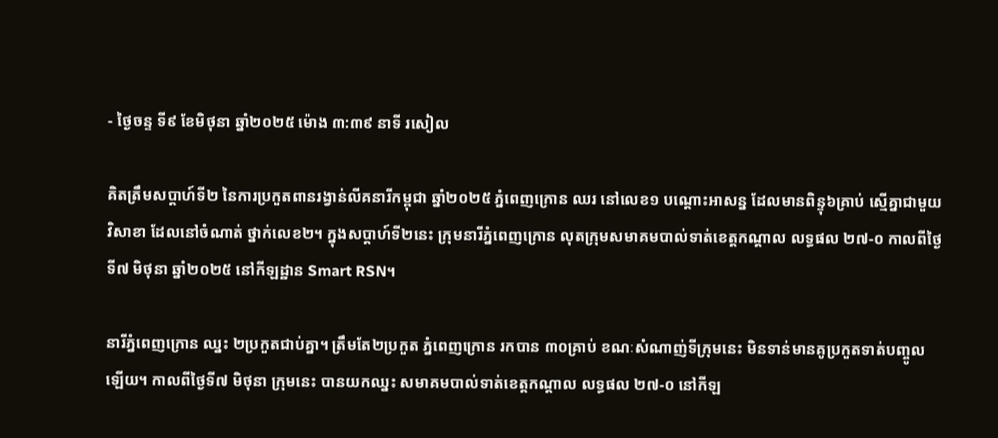- ថ្ងៃចន្ទ ទី៩ ខែមិថុនា ឆ្នាំ២០២៥ ម៉ោង ៣:៣៩ នាទី រសៀល

គិតត្រឹមសប្ដាហ៍ទី២ នៃការប្រកួតពានរង្វាន់លីគនារីកម្ពុជា ឆ្នាំ២០២៥ ភ្នំពេញក្រោន ឈរ នៅលេខ១ បណ្ដោះអាសន្ន ដែលមានពិន្ទុ៦គ្រាប់ ស្មើគ្នាជាមួយ វិសាខា ដែលនៅចំណាត់ ថ្នាក់លេខ២។ ក្នុងសប្ដាហ៍ទី២នេះ ក្រុមនារីភ្នំពេញក្រោន លុតក្រុមសមាគមបាល់ទាត់ខេត្តកណ្ដាល លទ្ធផល ២៧-០ កាលពីថ្ងៃទី៧ មិថុនា ឆ្នាំ២០២៥ នៅកីឡដ្ឋាន Smart RSN។

នារីភ្នំពេញក្រោន ឈ្នះ ២ប្រកួតជាប់គ្នា។ ត្រឹមតែ២ប្រកួត ភ្នំពេញក្រោន រកបាន ៣០គ្រាប់ ខណៈសំណាញ់ទីក្រុមនេះ មិនទាន់មានគូប្រកួតទាត់បញ្ចូលឡើយ។ កាលពីថ្ងៃទី៧ មិថុនា ក្រុមនេះ បានយកឈ្នះ សមាគមបាល់ទាត់ខេត្តកណ្ដាល លទ្ធផល ២៧-០ នៅកីឡ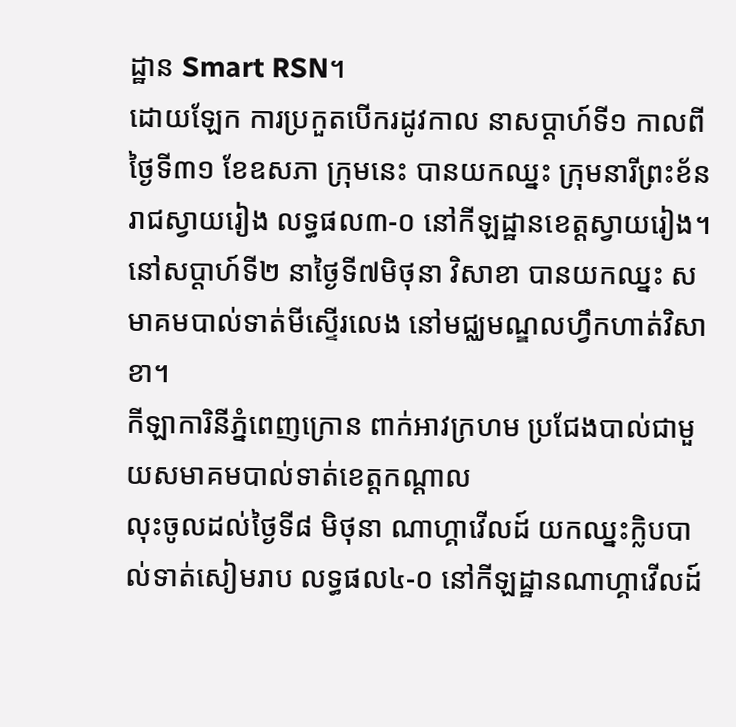ដ្ឋាន Smart RSN។
ដោយឡែក ការប្រកួតបើករដូវកាល នាសប្ដាហ៍ទី១ កាលពីថ្ងៃទី៣១ ខែឧសភា ក្រុមនេះ បានយកឈ្នះ ក្រុមនារីព្រះខ័នរាជស្វាយរៀង លទ្ធផល៣-០ នៅកីឡដ្ឋានខេត្តស្វាយរៀង។
នៅសប្ដាហ៍ទី២ នាថ្ងៃទី៧មិថុនា វិសាខា បានយកឈ្នះ សមាគមបាល់ទាត់មីស្ទើរលេង នៅមជ្ឈមណ្ឌលហ្វឹកហាត់វិសាខា។
កីឡាការិនីភ្នំពេញក្រោន ពាក់អាវក្រហម ប្រជែងបាល់ជាមួយសមាគមបាល់ទាត់ខេត្តកណ្ដាល
លុះចូលដល់ថ្ងៃទី៨ មិថុនា ណាហ្គាវើលដ៍ យកឈ្នះក្លិបបាល់ទាត់សៀមរាប លទ្ធផល៤-០ នៅកីឡដ្ឋានណាហ្គាវើលដ៍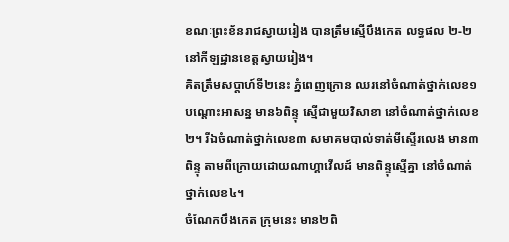ខណៈព្រះខ័នរាជស្វាយរៀង បានត្រឹមស្មើបឹងកេត លទ្ធផល ២-២ នៅកីឡដ្ឋានខេត្តស្វាយរៀង។
គិតត្រឹមសប្ដាហ៍ទី២នេះ ភ្នំពេញក្រោន ឈរនៅចំណាត់ថ្នាក់លេខ១ បណ្ដោះអាសន្ន មាន៦ពិន្ទុ ស្មើជាមួយវិសាខា នៅចំណាត់ថ្នាក់លេខ២។ រីឯចំណាត់ថ្នាក់លេខ៣ សមាគមបាល់ទាត់មីស្ទើរលេង មាន៣ពិន្ទុ តាមពីក្រោយដោយណាហ្គាវើលដ៍ មានពិន្ទុស្មើគ្នា នៅចំណាត់ថ្នាក់លេខ៤។
ចំណែកបឹងកេត ក្រុមនេះ មាន២ពិ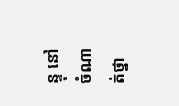ន្ទុ នៅចំណាត់ថ្នា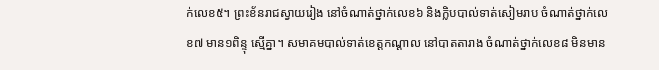ក់លេខ៥។ ព្រះខ័នរាជស្វាយរៀង នៅចំណាត់ថ្នាក់លេខ៦ និងក្លិបបាល់ទាត់សៀមរាប ចំណាត់ថ្នាក់លេខ៧ មាន១ពិន្ទុ ស្មើគ្នា។ សមាគមបាល់ទាត់ខេត្តកណ្ដាល នៅបាតតារាង ចំណាត់ថ្នាក់លេខ៨ មិនមាន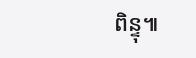ពិន្ទុ៕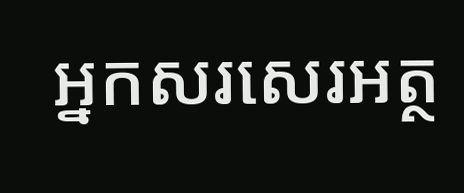អ្នកសរសេរអត្ថ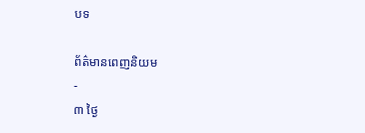បទ

ព័ត៌មានពេញនិយម
-
៣ ថ្ងៃ